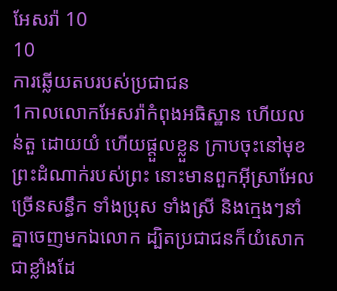អែសរ៉ា 10
10
ការឆ្លើយតបរបស់ប្រជាជន
1កាលលោកអែសរ៉ាកំពុងអធិស្ឋាន ហើយលន់តួ ដោយយំ ហើយផ្តួលខ្លួន ក្រាបចុះនៅមុខព្រះដំណាក់របស់ព្រះ នោះមានពួកអ៊ីស្រាអែលច្រើនសន្ធឹក ទាំងប្រុស ទាំងស្រី និងក្មេងៗនាំគ្នាចេញមកឯលោក ដ្បិតប្រជាជនក៏យំសោកជាខ្លាំងដែ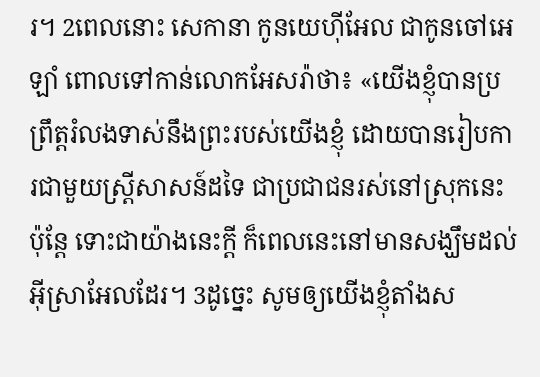រ។ 2ពេលនោះ សេកានា កូនយេហ៊ីអែល ជាកូនចៅអេឡាំ ពោលទៅកាន់លោកអែសរ៉ាថា៖ «យើងខ្ញុំបានប្រព្រឹត្តរំលងទាស់នឹងព្រះរបស់យើងខ្ញុំ ដោយបានរៀបការជាមួយស្ដ្រីសាសន៍ដទៃ ជាប្រជាជនរស់នៅស្រុកនេះ ប៉ុន្តែ ទោះជាយ៉ាងនេះក្ដី ក៏ពេលនេះនៅមានសង្ឃឹមដល់អ៊ីស្រាអែលដែរ។ 3ដូច្នេះ សូមឲ្យយើងខ្ញុំតាំងស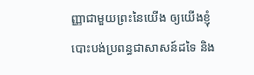ញ្ញាជាមួយព្រះនៃយើង ឲ្យយើងខ្ញុំបោះបង់ប្រពន្ធជាសាសន៍ដទៃ និង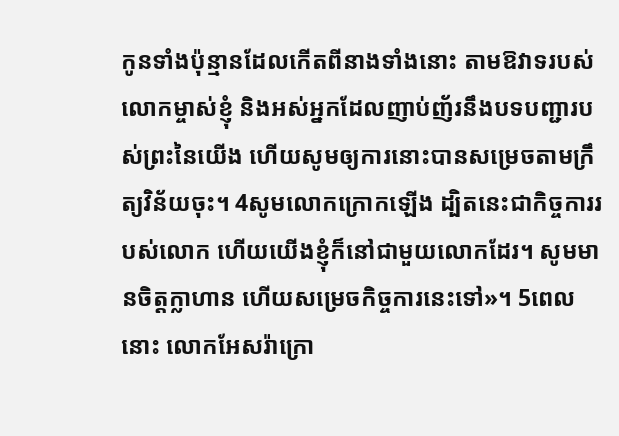កូនទាំងប៉ុន្មានដែលកើតពីនាងទាំងនោះ តាមឱវាទរបស់លោកម្ចាស់ខ្ញុំ និងអស់អ្នកដែលញាប់ញ័រនឹងបទបញ្ជារបស់ព្រះនៃយើង ហើយសូមឲ្យការនោះបានសម្រេចតាមក្រឹត្យវិន័យចុះ។ 4សូមលោកក្រោកឡើង ដ្បិតនេះជាកិច្ចការរបស់លោក ហើយយើងខ្ញុំក៏នៅជាមួយលោកដែរ។ សូមមានចិត្តក្លាហាន ហើយសម្រេចកិច្ចការនេះទៅ»។ 5ពេលនោះ លោកអែសរ៉ាក្រោ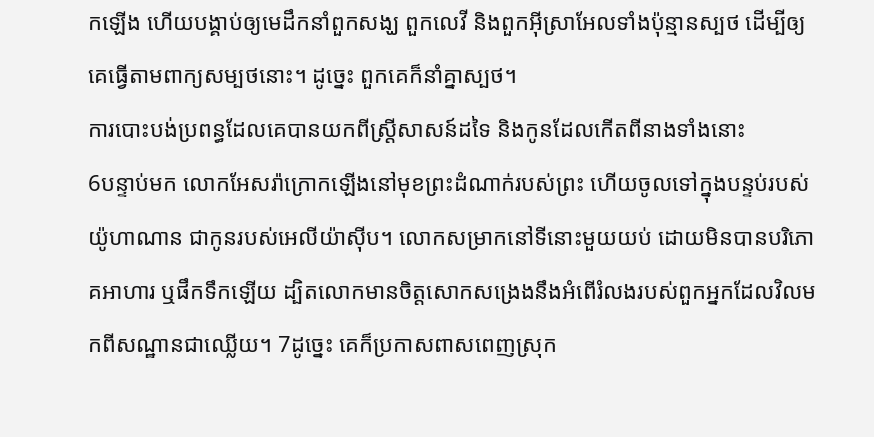កឡើង ហើយបង្គាប់ឲ្យមេដឹកនាំពួកសង្ឃ ពួកលេវី និងពួកអ៊ីស្រាអែលទាំងប៉ុន្មានស្បថ ដើម្បីឲ្យគេធ្វើតាមពាក្យសម្បថនោះ។ ដូច្នេះ ពួកគេក៏នាំគ្នាស្បថ។
ការបោះបង់ប្រពន្ធដែលគេបានយកពីស្ត្រីសាសន៍ដទៃ និងកូនដែលកើតពីនាងទាំងនោះ
6បន្ទាប់មក លោកអែសរ៉ាក្រោកឡើងនៅមុខព្រះដំណាក់របស់ព្រះ ហើយចូលទៅក្នុងបន្ទប់របស់យ៉ូហាណាន ជាកូនរបស់អេលីយ៉ាស៊ីប។ លោកសម្រាកនៅទីនោះមួយយប់ ដោយមិនបានបរិភោគអាហារ ឬផឹកទឹកឡើយ ដ្បិតលោកមានចិត្តសោកសង្រេងនឹងអំពើរំលងរបស់ពួកអ្នកដែលវិលមកពីសណ្ឋានជាឈ្លើយ។ 7ដូច្នេះ គេក៏ប្រកាសពាសពេញស្រុក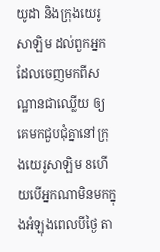យូដា និងក្រុងយេរូសាឡិម ដល់ពួកអ្នកដែលចេញមកពីសណ្ឋានជាឈ្លើយ ឲ្យគេមកជួបជុំគ្នានៅក្រុងយេរូសាឡិម 8ហើយបើអ្នកណាមិនមកក្នុងអំឡុងពេលបីថ្ងៃ តា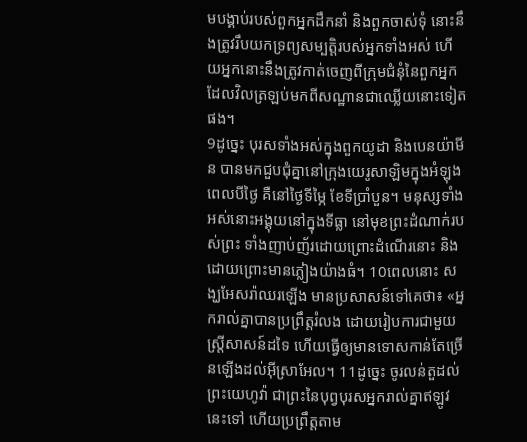មបង្គាប់របស់ពួកអ្នកដឹកនាំ និងពួកចាស់ទុំ នោះនឹងត្រូវរឹបយកទ្រព្យសម្បត្តិរបស់អ្នកទាំងអស់ ហើយអ្នកនោះនឹងត្រូវកាត់ចេញពីក្រុមជំនុំនៃពួកអ្នកដែលវិលត្រឡប់មកពីសណ្ឋានជាឈ្លើយនោះទៀតផង។
9ដូច្នេះ បុរសទាំងអស់ក្នុងពួកយូដា និងបេនយ៉ាមីន បានមកជួបជុំគ្នានៅក្រុងយេរូសាឡិមក្នុងអំឡុងពេលបីថ្ងៃ គឺនៅថ្ងៃទីម្ភៃ ខែទីប្រាំបួន។ មនុស្សទាំងអស់នោះអង្គុយនៅក្នុងទីធ្លា នៅមុខព្រះដំណាក់របស់ព្រះ ទាំងញាប់ញ័រដោយព្រោះដំណើរនោះ និងដោយព្រោះមានភ្លៀងយ៉ាងធំ។ 10ពេលនោះ សង្ឃអែសរ៉ាឈរឡើង មានប្រសាសន៍ទៅគេថា៖ «អ្នករាល់គ្នាបានប្រព្រឹត្តរំលង ដោយរៀបការជាមួយស្ត្រីសាសន៍ដទៃ ហើយធ្វើឲ្យមានទោសកាន់តែច្រើនឡើងដល់អ៊ីស្រាអែល។ 11ដូច្នេះ ចូរលន់តួដល់ព្រះយេហូវ៉ា ជាព្រះនៃបុព្វបុរសអ្នករាល់គ្នាឥឡូវនេះទៅ ហើយប្រព្រឹត្តតាម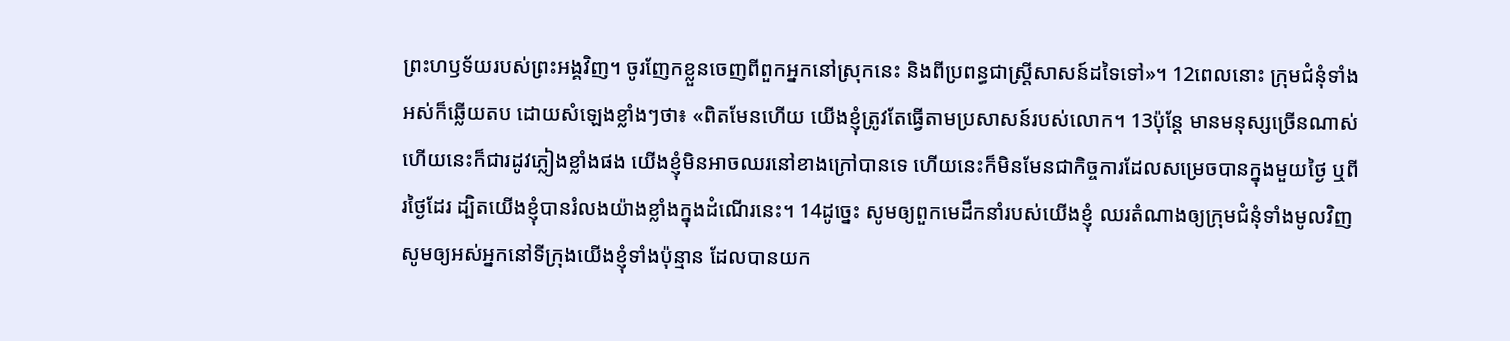ព្រះហឫទ័យរបស់ព្រះអង្គវិញ។ ចូរញែកខ្លួនចេញពីពួកអ្នកនៅស្រុកនេះ និងពីប្រពន្ធជាស្ត្រីសាសន៍ដទៃទៅ»។ 12ពេលនោះ ក្រុមជំនុំទាំងអស់ក៏ឆ្លើយតប ដោយសំឡេងខ្លាំងៗថា៖ «ពិតមែនហើយ យើងខ្ញុំត្រូវតែធ្វើតាមប្រសាសន៍របស់លោក។ 13ប៉ុន្តែ មានមនុស្សច្រើនណាស់ ហើយនេះក៏ជារដូវភ្លៀងខ្លាំងផង យើងខ្ញុំមិនអាចឈរនៅខាងក្រៅបានទេ ហើយនេះក៏មិនមែនជាកិច្ចការដែលសម្រេចបានក្នុងមួយថ្ងៃ ឬពីរថ្ងៃដែរ ដ្បិតយើងខ្ញុំបានរំលងយ៉ាងខ្លាំងក្នុងដំណើរនេះ។ 14ដូច្នេះ សូមឲ្យពួកមេដឹកនាំរបស់យើងខ្ញុំ ឈរតំណាងឲ្យក្រុមជំនុំទាំងមូលវិញ សូមឲ្យអស់អ្នកនៅទីក្រុងយើងខ្ញុំទាំងប៉ុន្មាន ដែលបានយក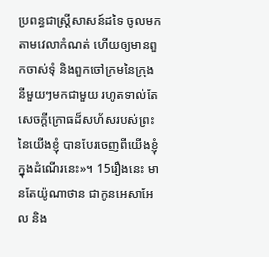ប្រពន្ធជាស្ត្រីសាសន៍ដទៃ ចូលមកតាមវេលាកំណត់ ហើយឲ្យមានពួកចាស់ទុំ និងពួកចៅក្រមនៃក្រុងនីមួយៗមកជាមួយ រហូតទាល់តែសេចក្ដីក្រោធដ៏សហ័សរបស់ព្រះនៃយើងខ្ញុំ បានបែរចេញពីយើងខ្ញុំក្នុងដំណើរនេះ»។ 15រឿងនេះ មានតែយ៉ូណាថាន ជាកូនអេសាអែល និង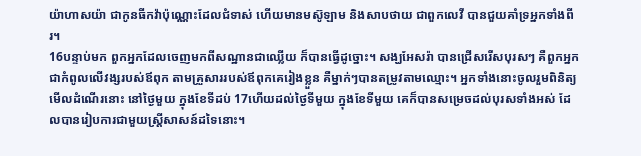យ៉ាហាសយ៉ា ជាកូនធីកវ៉ាប៉ុណ្ណោះដែលជំទាស់ ហើយមានមស៊ូឡាម និងសាបថាយ ជាពួកលេវី បានជួយគាំទ្រអ្នកទាំងពីរ។
16បន្ទាប់មក ពួកអ្នកដែលចេញមកពីសណ្ឋានជាឈ្លើយ ក៏បានធ្វើដូច្នោះ។ សង្ឃអែសរ៉ា បានជ្រើសរើសបុរសៗ គឺពួកអ្នកជាកំពូលលើវង្សរបស់ឪពុក តាមគ្រួសាររបស់ឪពុកគេរៀងខ្លួន គឺម្នាក់ៗបានតម្រូវតាមឈ្មោះ។ អ្នកទាំងនោះចូលរួមពិនិត្យមើលដំណើរនោះ នៅថ្ងៃមួយ ក្នុងខែទីដប់ 17ហើយដល់ថ្ងៃទីមួយ ក្នុងខែទីមួយ គេក៏បានសម្រេចដល់បុរសទាំងអស់ ដែលបានរៀបការជាមួយស្ត្រីសាសន៍ដទៃនោះ។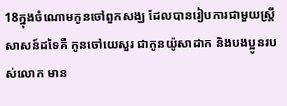18ក្នុងចំណោមកូនចៅពួកសង្ឃ ដែលបានរៀបការជាមួយស្ត្រីសាសន៍ដទៃគឺ កូនចៅយេសួរ ជាកូនយ៉ូសាដាក និងបងប្អូនរបស់លោក មាន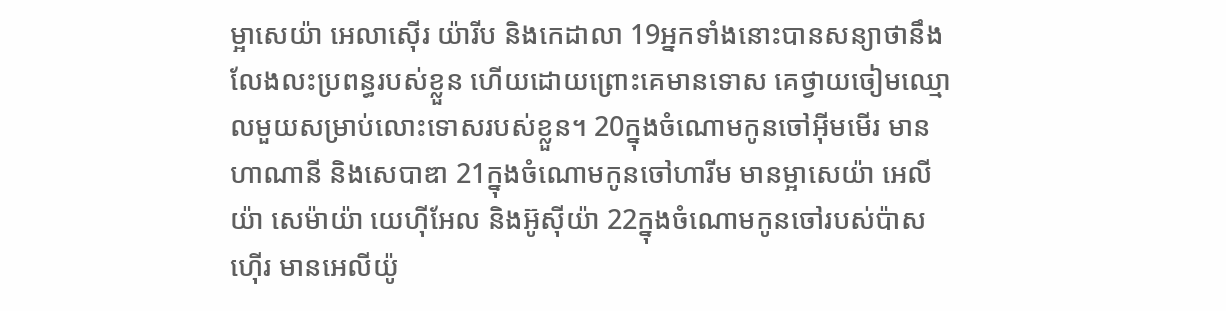ម្អាសេយ៉ា អេលាស៊ើរ យ៉ារីប និងកេដាលា 19អ្នកទាំងនោះបានសន្យាថានឹងលែងលះប្រពន្ធរបស់ខ្លួន ហើយដោយព្រោះគេមានទោស គេថ្វាយចៀមឈ្មោលមួយសម្រាប់លោះទោសរបស់ខ្លួន។ 20ក្នុងចំណោមកូនចៅអ៊ីមមើរ មានហាណានី និងសេបាឌា 21ក្នុងចំណោមកូនចៅហារីម មានម្អាសេយ៉ា អេលីយ៉ា សេម៉ាយ៉ា យេហ៊ីអែល និងអ៊ូស៊ីយ៉ា 22ក្នុងចំណោមកូនចៅរបស់ប៉ាសហ៊ើរ មានអេលីយ៉ូ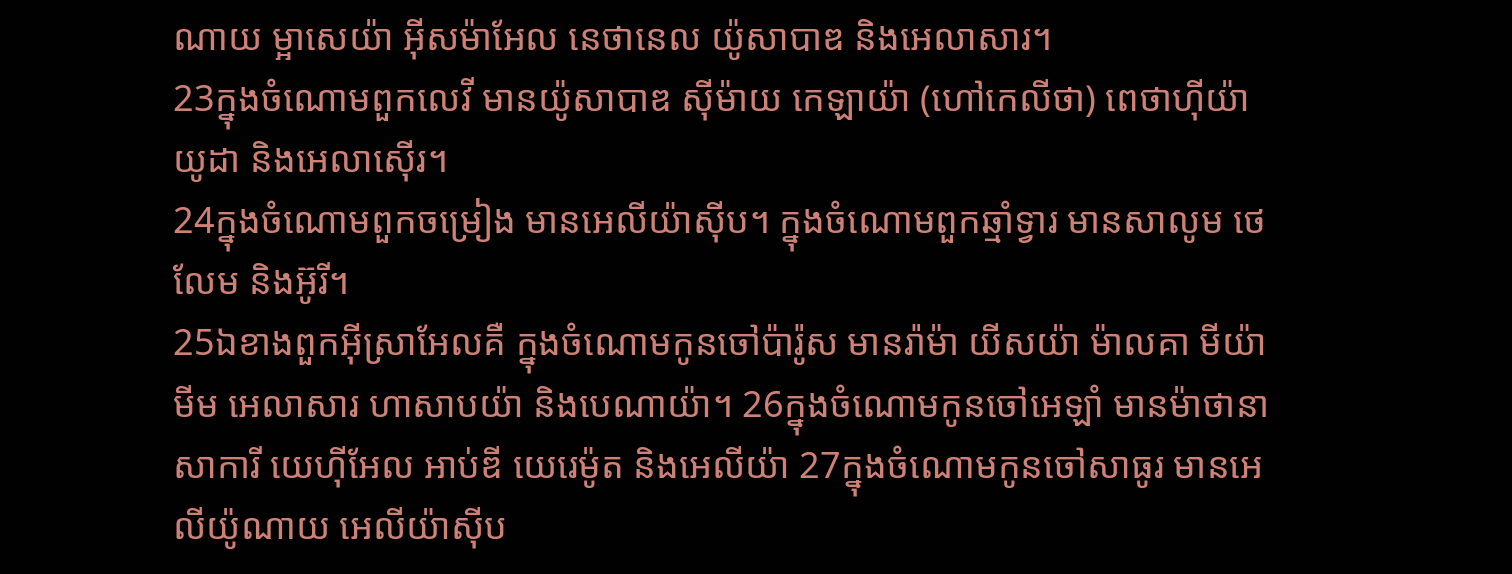ណាយ ម្អាសេយ៉ា អ៊ីសម៉ាអែល នេថានេល យ៉ូសាបាឌ និងអេលាសារ។
23ក្នុងចំណោមពួកលេវី មានយ៉ូសាបាឌ ស៊ីម៉ាយ កេឡាយ៉ា (ហៅកេលីថា) ពេថាហ៊ីយ៉ា យូដា និងអេលាស៊ើរ។
24ក្នុងចំណោមពួកចម្រៀង មានអេលីយ៉ាស៊ីប។ ក្នុងចំណោមពួកឆ្មាំទ្វារ មានសាលូម ថេលែម និងអ៊ូរី។
25ឯខាងពួកអ៊ីស្រាអែលគឺ ក្នុងចំណោមកូនចៅប៉ារ៉ូស មានរ៉ាម៉ា យីសយ៉ា ម៉ាលគា មីយ៉ាមីម អេលាសារ ហាសាបយ៉ា និងបេណាយ៉ា។ 26ក្នុងចំណោមកូនចៅអេឡាំ មានម៉ាថានា សាការី យេហ៊ីអែល អាប់ឌី យេរេម៉ូត និងអេលីយ៉ា 27ក្នុងចំណោមកូនចៅសាធូរ មានអេលីយ៉ូណាយ អេលីយ៉ាស៊ីប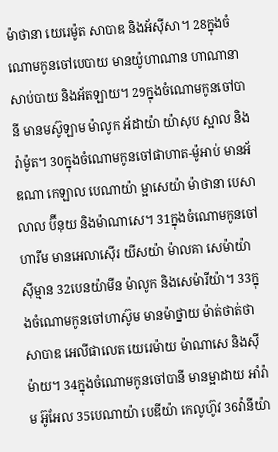ម៉ាថានា យេរេម៉ូត សាបាឌ និងអ័ស៊ីសា។ 28ក្នុងចំណោមកូនចៅបេបាយ មានយ៉ូហាណាន ហាណានា សាប់បាយ និងអ័តឡាយ។ 29ក្នុងចំណោមកូនចៅបានី មានមស៊ូឡាម ម៉ាលូក អ័ដាយ៉ា យ៉ាសុប ស្អាល និងរ៉ាម៉ូត។ 30ក្នុងចំណោមកូនចៅផាហាត-ម៉ូអាប់ មានអ័ឌណា កេឡាល បេណាយ៉ា ម្អាសេយ៉ា ម៉ាថានា បេសាលាល ប៊ីនុយ និងម៉ាណាសេ។ 31ក្នុងចំណោមកូនចៅហារីម មានអេលាស៊ើរ យីសយ៉ា ម៉ាលគា សេម៉ាយ៉ា ស៊ីម្មាន 32បេនយ៉ាមីន ម៉ាលូក និងសេម៉ារីយ៉ា។ 33ក្នុងចំណោមកូនចៅហាស៊ូម មានម៉ាថ្នាយ ម៉ាត់ថាត់ថា សាបាឌ អេលីផាលេត យេរេម៉ាយ ម៉ាណាសេ និងស៊ីម៉ាយ។ 34ក្នុងចំណោមកូនចៅបានី មានម្អាដាយ អាំរ៉ាម អ៊ូអែល 35បេណាយ៉ា បេឌីយ៉ា កេលូហ៊ូវ 36វ៉ានីយ៉ា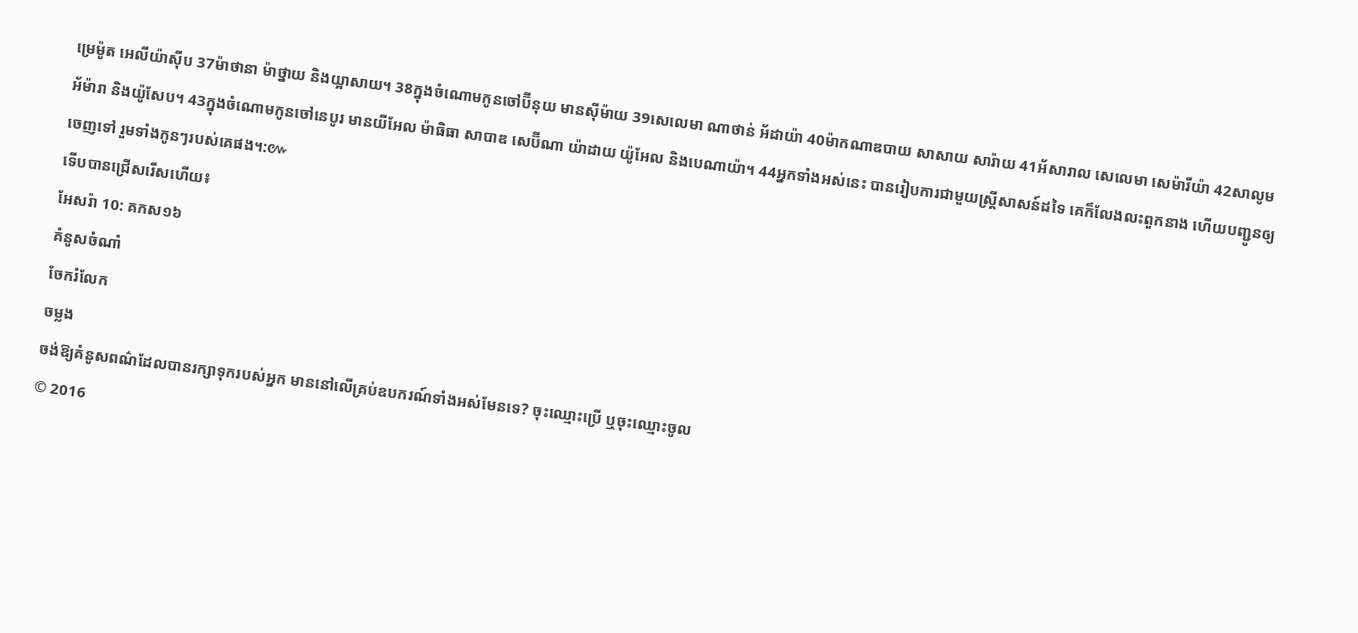ម្រេម៉ូត អេលីយ៉ាស៊ីប 37ម៉ាថានា ម៉ាថ្នាយ និងយ្អាសាយ។ 38ក្នុងចំណោមកូនចៅប៊ីនុយ មានស៊ីម៉ាយ 39សេលេមា ណាថាន់ អ័ដាយ៉ា 40ម៉ាកណាឌបាយ សាសាយ សារ៉ាយ 41អ័សារាល សេលេមា សេម៉ារីយ៉ា 42សាលូម អ័ម៉ារា និងយ៉ូសែប។ 43ក្នុងចំណោមកូនចៅនេបូរ មានយីអែល ម៉ាធិធា សាបាឌ សេប៊ីណា យ៉ាដាយ យ៉ូអែល និងបេណាយ៉ា។ 44អ្នកទាំងអស់នេះ បានរៀបការជាមួយស្ត្រីសាសន៍ដទៃ គេក៏លែងលះពួកនាង ហើយបញ្ជូនឲ្យចេញទៅ រួមទាំងកូនៗរបស់គេផង។:៚
ទើបបានជ្រើសរើសហើយ៖
អែសរ៉ា 10: គកស១៦
គំនូសចំណាំ
ចែករំលែក
ចម្លង
ចង់ឱ្យគំនូសពណ៌ដែលបានរក្សាទុករបស់អ្នក មាននៅលើគ្រប់ឧបករណ៍ទាំងអស់មែនទេ? ចុះឈ្មោះប្រើ ឬចុះឈ្មោះចូល
© 2016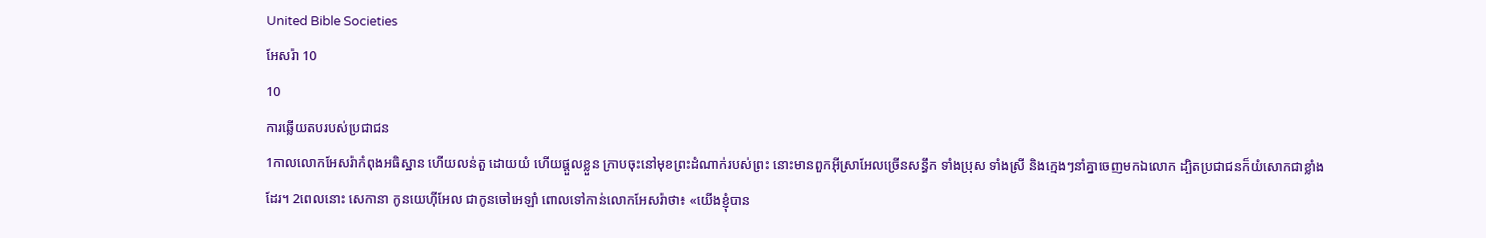United Bible Societies
អែសរ៉ា 10
10
ការឆ្លើយតបរបស់ប្រជាជន
1កាលលោកអែសរ៉ាកំពុងអធិស្ឋាន ហើយលន់តួ ដោយយំ ហើយផ្តួលខ្លួន ក្រាបចុះនៅមុខព្រះដំណាក់របស់ព្រះ នោះមានពួកអ៊ីស្រាអែលច្រើនសន្ធឹក ទាំងប្រុស ទាំងស្រី និងក្មេងៗនាំគ្នាចេញមកឯលោក ដ្បិតប្រជាជនក៏យំសោកជាខ្លាំងដែរ។ 2ពេលនោះ សេកានា កូនយេហ៊ីអែល ជាកូនចៅអេឡាំ ពោលទៅកាន់លោកអែសរ៉ាថា៖ «យើងខ្ញុំបាន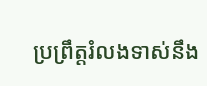ប្រព្រឹត្តរំលងទាស់នឹង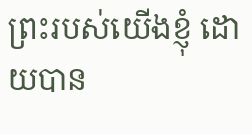ព្រះរបស់យើងខ្ញុំ ដោយបាន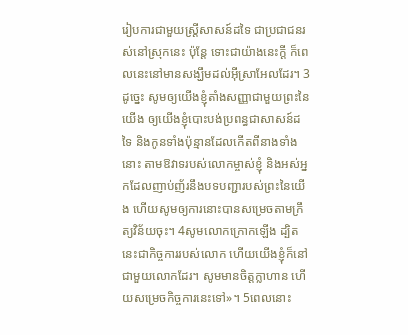រៀបការជាមួយស្ដ្រីសាសន៍ដទៃ ជាប្រជាជនរស់នៅស្រុកនេះ ប៉ុន្តែ ទោះជាយ៉ាងនេះក្ដី ក៏ពេលនេះនៅមានសង្ឃឹមដល់អ៊ីស្រាអែលដែរ។ 3ដូច្នេះ សូមឲ្យយើងខ្ញុំតាំងសញ្ញាជាមួយព្រះនៃយើង ឲ្យយើងខ្ញុំបោះបង់ប្រពន្ធជាសាសន៍ដទៃ និងកូនទាំងប៉ុន្មានដែលកើតពីនាងទាំងនោះ តាមឱវាទរបស់លោកម្ចាស់ខ្ញុំ និងអស់អ្នកដែលញាប់ញ័រនឹងបទបញ្ជារបស់ព្រះនៃយើង ហើយសូមឲ្យការនោះបានសម្រេចតាមក្រឹត្យវិន័យចុះ។ 4សូមលោកក្រោកឡើង ដ្បិតនេះជាកិច្ចការរបស់លោក ហើយយើងខ្ញុំក៏នៅជាមួយលោកដែរ។ សូមមានចិត្តក្លាហាន ហើយសម្រេចកិច្ចការនេះទៅ»។ 5ពេលនោះ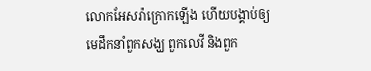លោកអែសរ៉ាក្រោកឡើង ហើយបង្គាប់ឲ្យមេដឹកនាំពួកសង្ឃ ពួកលេវី និងពួក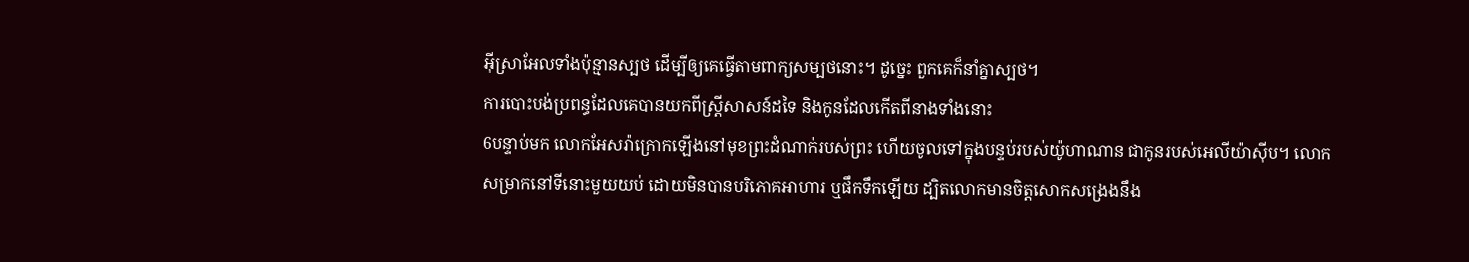អ៊ីស្រាអែលទាំងប៉ុន្មានស្បថ ដើម្បីឲ្យគេធ្វើតាមពាក្យសម្បថនោះ។ ដូច្នេះ ពួកគេក៏នាំគ្នាស្បថ។
ការបោះបង់ប្រពន្ធដែលគេបានយកពីស្ត្រីសាសន៍ដទៃ និងកូនដែលកើតពីនាងទាំងនោះ
6បន្ទាប់មក លោកអែសរ៉ាក្រោកឡើងនៅមុខព្រះដំណាក់របស់ព្រះ ហើយចូលទៅក្នុងបន្ទប់របស់យ៉ូហាណាន ជាកូនរបស់អេលីយ៉ាស៊ីប។ លោកសម្រាកនៅទីនោះមួយយប់ ដោយមិនបានបរិភោគអាហារ ឬផឹកទឹកឡើយ ដ្បិតលោកមានចិត្តសោកសង្រេងនឹង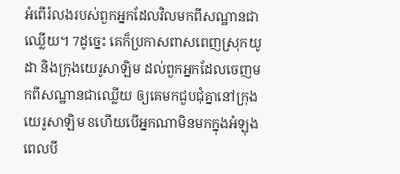អំពើរំលងរបស់ពួកអ្នកដែលវិលមកពីសណ្ឋានជាឈ្លើយ។ 7ដូច្នេះ គេក៏ប្រកាសពាសពេញស្រុកយូដា និងក្រុងយេរូសាឡិម ដល់ពួកអ្នកដែលចេញមកពីសណ្ឋានជាឈ្លើយ ឲ្យគេមកជួបជុំគ្នានៅក្រុងយេរូសាឡិម 8ហើយបើអ្នកណាមិនមកក្នុងអំឡុងពេលបី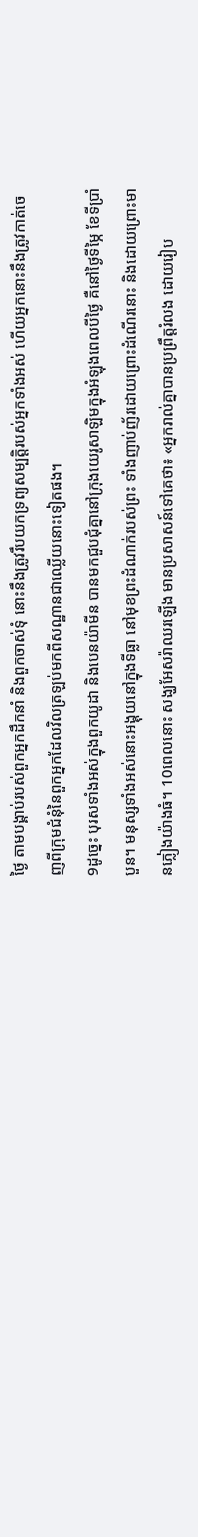ថ្ងៃ តាមបង្គាប់របស់ពួកអ្នកដឹកនាំ និងពួកចាស់ទុំ នោះនឹងត្រូវរឹបយកទ្រព្យសម្បត្តិរបស់អ្នកទាំងអស់ ហើយអ្នកនោះនឹងត្រូវកាត់ចេញពីក្រុមជំនុំនៃពួកអ្នកដែលវិលត្រឡប់មកពីសណ្ឋានជាឈ្លើយនោះទៀតផង។
9ដូច្នេះ បុរសទាំងអស់ក្នុងពួកយូដា និងបេនយ៉ាមីន បានមកជួបជុំគ្នានៅក្រុងយេរូសាឡិមក្នុងអំឡុងពេលបីថ្ងៃ គឺនៅថ្ងៃទីម្ភៃ ខែទីប្រាំបួន។ មនុស្សទាំងអស់នោះអង្គុយនៅក្នុងទីធ្លា នៅមុខព្រះដំណាក់របស់ព្រះ ទាំងញាប់ញ័រដោយព្រោះដំណើរនោះ និងដោយព្រោះមានភ្លៀងយ៉ាងធំ។ 10ពេលនោះ សង្ឃអែសរ៉ាឈរឡើង មានប្រសាសន៍ទៅគេថា៖ «អ្នករាល់គ្នាបានប្រព្រឹត្តរំលង ដោយរៀប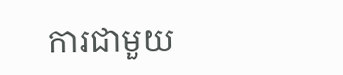ការជាមួយ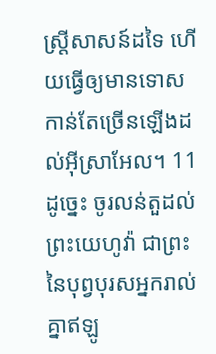ស្ត្រីសាសន៍ដទៃ ហើយធ្វើឲ្យមានទោសកាន់តែច្រើនឡើងដល់អ៊ីស្រាអែល។ 11ដូច្នេះ ចូរលន់តួដល់ព្រះយេហូវ៉ា ជាព្រះនៃបុព្វបុរសអ្នករាល់គ្នាឥឡូ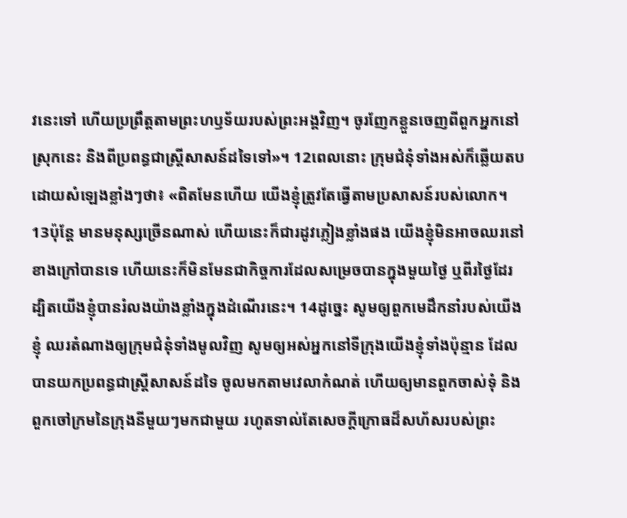វនេះទៅ ហើយប្រព្រឹត្តតាមព្រះហឫទ័យរបស់ព្រះអង្គវិញ។ ចូរញែកខ្លួនចេញពីពួកអ្នកនៅស្រុកនេះ និងពីប្រពន្ធជាស្ត្រីសាសន៍ដទៃទៅ»។ 12ពេលនោះ ក្រុមជំនុំទាំងអស់ក៏ឆ្លើយតប ដោយសំឡេងខ្លាំងៗថា៖ «ពិតមែនហើយ យើងខ្ញុំត្រូវតែធ្វើតាមប្រសាសន៍របស់លោក។ 13ប៉ុន្តែ មានមនុស្សច្រើនណាស់ ហើយនេះក៏ជារដូវភ្លៀងខ្លាំងផង យើងខ្ញុំមិនអាចឈរនៅខាងក្រៅបានទេ ហើយនេះក៏មិនមែនជាកិច្ចការដែលសម្រេចបានក្នុងមួយថ្ងៃ ឬពីរថ្ងៃដែរ ដ្បិតយើងខ្ញុំបានរំលងយ៉ាងខ្លាំងក្នុងដំណើរនេះ។ 14ដូច្នេះ សូមឲ្យពួកមេដឹកនាំរបស់យើងខ្ញុំ ឈរតំណាងឲ្យក្រុមជំនុំទាំងមូលវិញ សូមឲ្យអស់អ្នកនៅទីក្រុងយើងខ្ញុំទាំងប៉ុន្មាន ដែលបានយកប្រពន្ធជាស្ត្រីសាសន៍ដទៃ ចូលមកតាមវេលាកំណត់ ហើយឲ្យមានពួកចាស់ទុំ និងពួកចៅក្រមនៃក្រុងនីមួយៗមកជាមួយ រហូតទាល់តែសេចក្ដីក្រោធដ៏សហ័សរបស់ព្រះ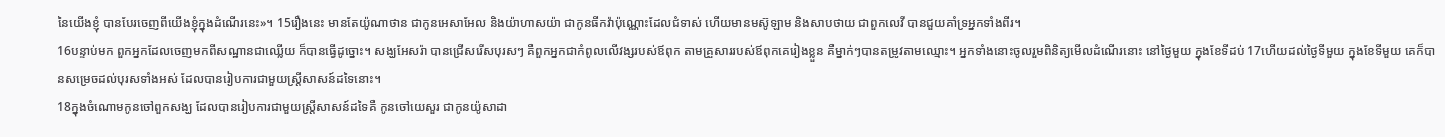នៃយើងខ្ញុំ បានបែរចេញពីយើងខ្ញុំក្នុងដំណើរនេះ»។ 15រឿងនេះ មានតែយ៉ូណាថាន ជាកូនអេសាអែល និងយ៉ាហាសយ៉ា ជាកូនធីកវ៉ាប៉ុណ្ណោះដែលជំទាស់ ហើយមានមស៊ូឡាម និងសាបថាយ ជាពួកលេវី បានជួយគាំទ្រអ្នកទាំងពីរ។
16បន្ទាប់មក ពួកអ្នកដែលចេញមកពីសណ្ឋានជាឈ្លើយ ក៏បានធ្វើដូច្នោះ។ សង្ឃអែសរ៉ា បានជ្រើសរើសបុរសៗ គឺពួកអ្នកជាកំពូលលើវង្សរបស់ឪពុក តាមគ្រួសាររបស់ឪពុកគេរៀងខ្លួន គឺម្នាក់ៗបានតម្រូវតាមឈ្មោះ។ អ្នកទាំងនោះចូលរួមពិនិត្យមើលដំណើរនោះ នៅថ្ងៃមួយ ក្នុងខែទីដប់ 17ហើយដល់ថ្ងៃទីមួយ ក្នុងខែទីមួយ គេក៏បានសម្រេចដល់បុរសទាំងអស់ ដែលបានរៀបការជាមួយស្ត្រីសាសន៍ដទៃនោះ។
18ក្នុងចំណោមកូនចៅពួកសង្ឃ ដែលបានរៀបការជាមួយស្ត្រីសាសន៍ដទៃគឺ កូនចៅយេសួរ ជាកូនយ៉ូសាដា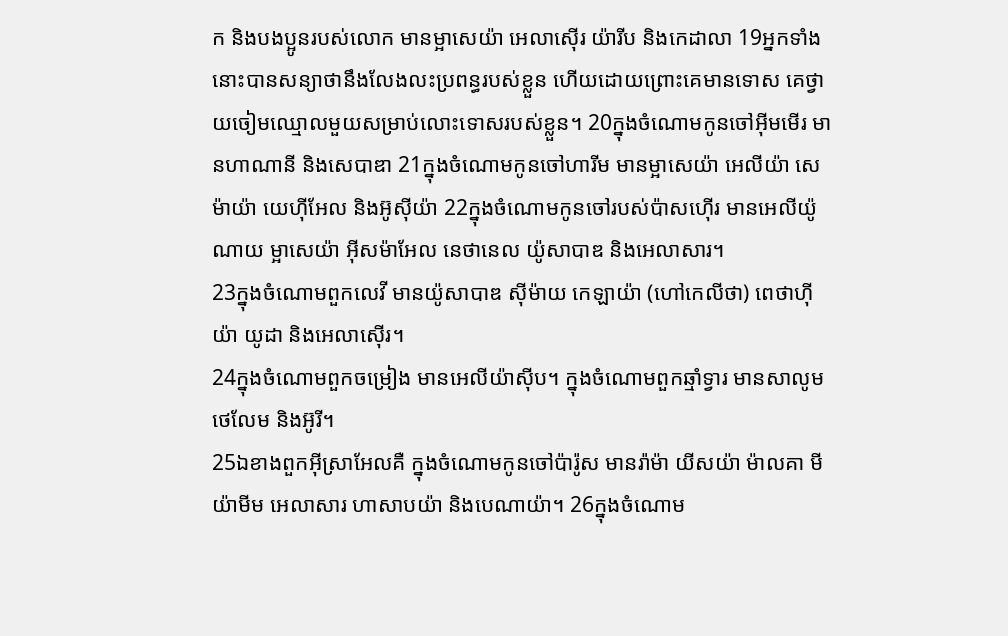ក និងបងប្អូនរបស់លោក មានម្អាសេយ៉ា អេលាស៊ើរ យ៉ារីប និងកេដាលា 19អ្នកទាំងនោះបានសន្យាថានឹងលែងលះប្រពន្ធរបស់ខ្លួន ហើយដោយព្រោះគេមានទោស គេថ្វាយចៀមឈ្មោលមួយសម្រាប់លោះទោសរបស់ខ្លួន។ 20ក្នុងចំណោមកូនចៅអ៊ីមមើរ មានហាណានី និងសេបាឌា 21ក្នុងចំណោមកូនចៅហារីម មានម្អាសេយ៉ា អេលីយ៉ា សេម៉ាយ៉ា យេហ៊ីអែល និងអ៊ូស៊ីយ៉ា 22ក្នុងចំណោមកូនចៅរបស់ប៉ាសហ៊ើរ មានអេលីយ៉ូណាយ ម្អាសេយ៉ា អ៊ីសម៉ាអែល នេថានេល យ៉ូសាបាឌ និងអេលាសារ។
23ក្នុងចំណោមពួកលេវី មានយ៉ូសាបាឌ ស៊ីម៉ាយ កេឡាយ៉ា (ហៅកេលីថា) ពេថាហ៊ីយ៉ា យូដា និងអេលាស៊ើរ។
24ក្នុងចំណោមពួកចម្រៀង មានអេលីយ៉ាស៊ីប។ ក្នុងចំណោមពួកឆ្មាំទ្វារ មានសាលូម ថេលែម និងអ៊ូរី។
25ឯខាងពួកអ៊ីស្រាអែលគឺ ក្នុងចំណោមកូនចៅប៉ារ៉ូស មានរ៉ាម៉ា យីសយ៉ា ម៉ាលគា មីយ៉ាមីម អេលាសារ ហាសាបយ៉ា និងបេណាយ៉ា។ 26ក្នុងចំណោម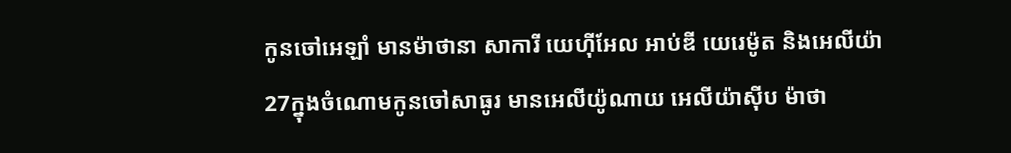កូនចៅអេឡាំ មានម៉ាថានា សាការី យេហ៊ីអែល អាប់ឌី យេរេម៉ូត និងអេលីយ៉ា 27ក្នុងចំណោមកូនចៅសាធូរ មានអេលីយ៉ូណាយ អេលីយ៉ាស៊ីប ម៉ាថា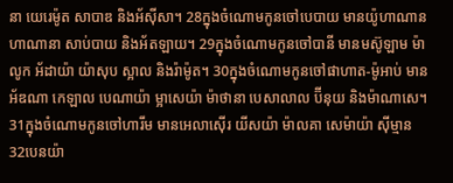នា យេរេម៉ូត សាបាឌ និងអ័ស៊ីសា។ 28ក្នុងចំណោមកូនចៅបេបាយ មានយ៉ូហាណាន ហាណានា សាប់បាយ និងអ័តឡាយ។ 29ក្នុងចំណោមកូនចៅបានី មានមស៊ូឡាម ម៉ាលូក អ័ដាយ៉ា យ៉ាសុប ស្អាល និងរ៉ាម៉ូត។ 30ក្នុងចំណោមកូនចៅផាហាត-ម៉ូអាប់ មានអ័ឌណា កេឡាល បេណាយ៉ា ម្អាសេយ៉ា ម៉ាថានា បេសាលាល ប៊ីនុយ និងម៉ាណាសេ។ 31ក្នុងចំណោមកូនចៅហារីម មានអេលាស៊ើរ យីសយ៉ា ម៉ាលគា សេម៉ាយ៉ា ស៊ីម្មាន 32បេនយ៉ា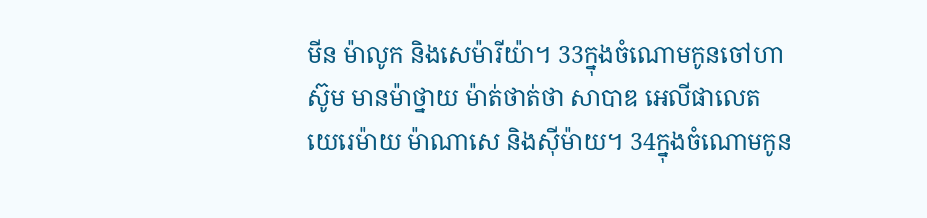មីន ម៉ាលូក និងសេម៉ារីយ៉ា។ 33ក្នុងចំណោមកូនចៅហាស៊ូម មានម៉ាថ្នាយ ម៉ាត់ថាត់ថា សាបាឌ អេលីផាលេត យេរេម៉ាយ ម៉ាណាសេ និងស៊ីម៉ាយ។ 34ក្នុងចំណោមកូន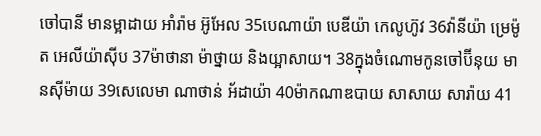ចៅបានី មានម្អាដាយ អាំរ៉ាម អ៊ូអែល 35បេណាយ៉ា បេឌីយ៉ា កេលូហ៊ូវ 36វ៉ានីយ៉ា ម្រេម៉ូត អេលីយ៉ាស៊ីប 37ម៉ាថានា ម៉ាថ្នាយ និងយ្អាសាយ។ 38ក្នុងចំណោមកូនចៅប៊ីនុយ មានស៊ីម៉ាយ 39សេលេមា ណាថាន់ អ័ដាយ៉ា 40ម៉ាកណាឌបាយ សាសាយ សារ៉ាយ 41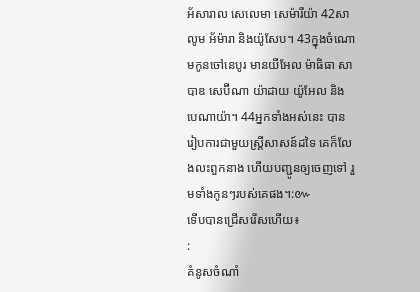អ័សារាល សេលេមា សេម៉ារីយ៉ា 42សាលូម អ័ម៉ារា និងយ៉ូសែប។ 43ក្នុងចំណោមកូនចៅនេបូរ មានយីអែល ម៉ាធិធា សាបាឌ សេប៊ីណា យ៉ាដាយ យ៉ូអែល និងបេណាយ៉ា។ 44អ្នកទាំងអស់នេះ បានរៀបការជាមួយស្ត្រីសាសន៍ដទៃ គេក៏លែងលះពួកនាង ហើយបញ្ជូនឲ្យចេញទៅ រួមទាំងកូនៗរបស់គេផង។:៚
ទើបបានជ្រើសរើសហើយ៖
:
គំនូសចំណាំ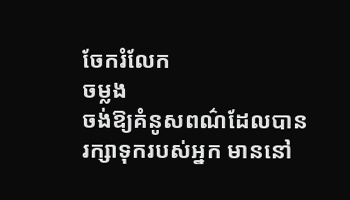ចែករំលែក
ចម្លង
ចង់ឱ្យគំនូសពណ៌ដែលបានរក្សាទុករបស់អ្នក មាននៅ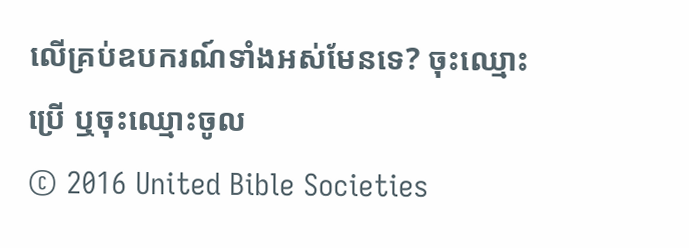លើគ្រប់ឧបករណ៍ទាំងអស់មែនទេ? ចុះឈ្មោះប្រើ ឬចុះឈ្មោះចូល
© 2016 United Bible Societies